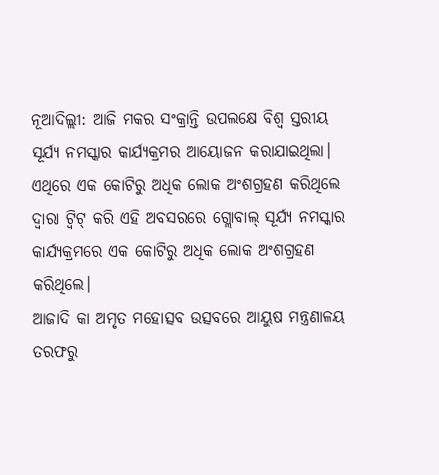ନୂଆଦିଲ୍ଲୀ: ଆଜି ମକର ସଂକ୍ରାନ୍ତି ଉପଲକ୍ଷେ ବିଶ୍ବ ସ୍ତରୀୟ ସୂର୍ଯ୍ୟ ନମସ୍କାର କାର୍ଯ୍ୟକ୍ରମର ଆୟୋଜନ କରାଯାଇଥିଲା। ଏଥିରେ ଏକ କୋଟିରୁ ଅଧିକ ଲୋକ ଅଂଶଗ୍ରହଣ କରିଥିଲେ
ଦ୍ୱାରା ଟ୍ୱିଟ୍ କରି ଏହି ଅବସରରେ ଗ୍ଲୋବାଲ୍ ସୂର୍ଯ୍ୟ ନମସ୍କାର କାର୍ଯ୍ୟକ୍ରମରେ ଏକ କୋଟିରୁ ଅଧିକ ଲୋକ ଅଂଶଗ୍ରହଣ କରିଥିଲେ।
ଆଜାଦି କା ଅମୃତ ମହୋତ୍ସବ ଉତ୍ସବରେ ଆୟୁଷ ମନ୍ତ୍ରଣାଳୟ ତରଫରୁ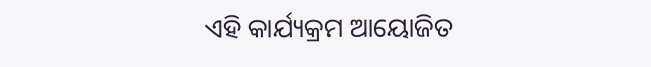ଏହି କାର୍ଯ୍ୟକ୍ରମ ଆୟୋଜିତ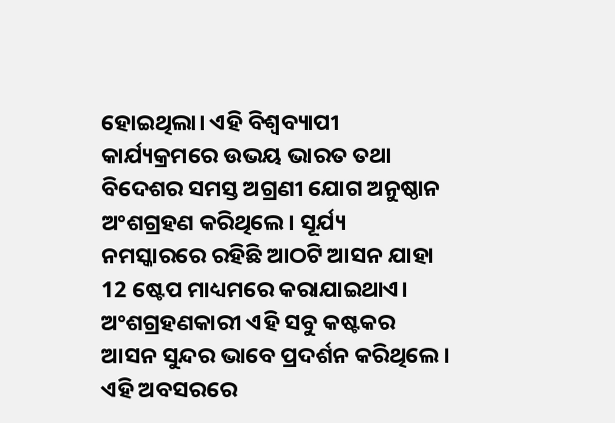ହୋଇଥିଲା। ଏହି ବିଶ୍ବବ୍ୟାପୀ କାର୍ଯ୍ୟକ୍ରମରେ ଉଭୟ ଭାରତ ତଥା ବିଦେଶର ସମସ୍ତ ଅଗ୍ରଣୀ ଯୋଗ ଅନୁଷ୍ଠାନ ଅଂଶଗ୍ରହଣ କରିଥିଲେ। ସୂର୍ଯ୍ୟ ନମସ୍କାରରେ ରହିଛି ଆଠଟି ଆସନ ଯାହା 12 ଷ୍ଟେପ ମାଧ୍ୟମରେ କରାଯାଇଥାଏ। ଅଂଶଗ୍ରହଣକାରୀ ଏହି ସବୁ କଷ୍ଟକର ଆସନ ସୁନ୍ଦର ଭାବେ ପ୍ରଦର୍ଶନ କରିଥିଲେ।
ଏହି ଅବସରରେ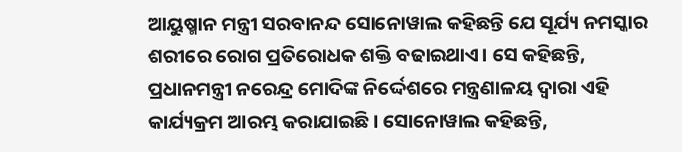ଆୟୁଷ୍ମାନ ମନ୍ତ୍ରୀ ସରବାନନ୍ଦ ସୋନୋୱାଲ କହିଛନ୍ତି ଯେ ସୂର୍ଯ୍ୟ ନମସ୍କାର ଶରୀରେ ରୋଗ ପ୍ରତିରୋଧକ ଶକ୍ତି ବଢାଇଥାଏ। ସେ କହିଛନ୍ତି, ପ୍ରଧାନମନ୍ତ୍ରୀ ନରେନ୍ଦ୍ର ମୋଦିଙ୍କ ନିର୍ଦ୍ଦେଶରେ ମନ୍ତ୍ରଣାଳୟ ଦ୍ୱାରା ଏହି କାର୍ଯ୍ୟକ୍ରମ ଆରମ୍ଭ କରାଯାଇଛି। ସୋନୋୱାଲ କହିଛନ୍ତି,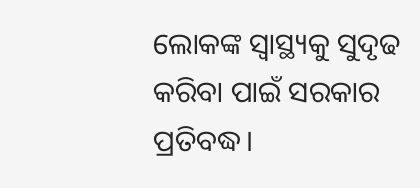ଲୋକଙ୍କ ସ୍ୱାସ୍ଥ୍ୟକୁ ସୁଦୃଢ କରିବା ପାଇଁ ସରକାର ପ୍ରତିବଦ୍ଧ।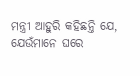ମନ୍ତ୍ରୀ ଆହୁରି କହିଛନ୍ତି ଯେ, ଯେଉଁମାନେ ଘରେ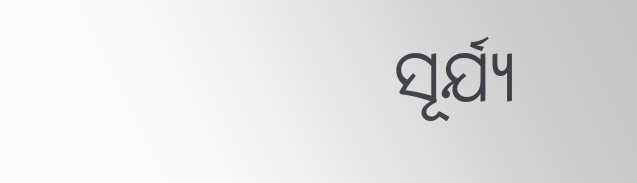ସୂର୍ଯ୍ୟ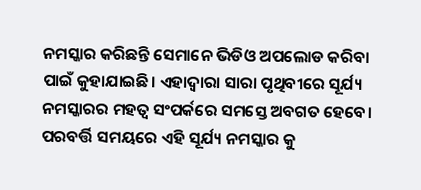ନମସ୍କାର କରିଛନ୍ତି ସେମାନେ ଭିଡିଓ ଅପଲୋଡ କରିବା ପାଇଁ କୁହାଯାଇଛି। ଏହାଦ୍ବାରା ସାରା ପୃଥିବୀରେ ସୂର୍ଯ୍ୟ ନମସ୍କାରର ମହତ୍ବ ସଂପର୍କରେ ସମସ୍ତେ ଅବଗତ ହେବେ। ପରବର୍ତ୍ତି ସମୟରେ ଏହି ସୂର୍ଯ୍ୟ ନମସ୍କାର କୁ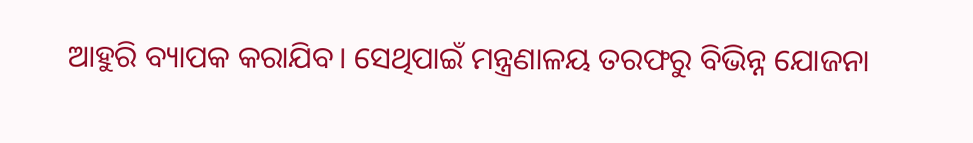ଆହୁରି ବ୍ୟାପକ କରାଯିବ। ସେଥିପାଇଁ ମନ୍ତ୍ରଣାଳୟ ତରଫରୁ ବିଭିନ୍ନ ଯୋଜନା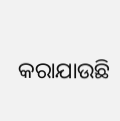କରାଯାଉଛି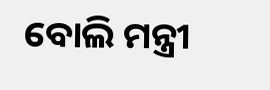ବୋଲି ମନ୍ତ୍ରୀ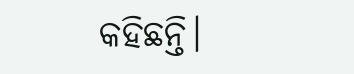କହିଛନ୍ତି।